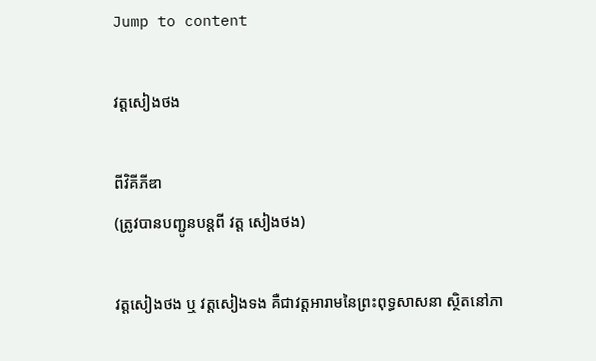Jump to content

វត្តសៀងថង

ពីវិគីភីឌា
(ត្រូវបានបញ្ជូនបន្តពី វត្ត សៀងថង)

វត្តសៀងថង ឬ វត្តសៀងទង គឺជាវត្តអារាមនៃព្រះពុទ្ធសាសនា ស្ថិតនៅភា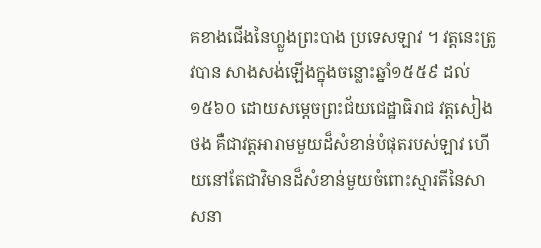គខាងជើងនៃហ្លួងព្រះបាង ប្រទេសឡាវ ។ វត្តនេះត្រូវបាន សាងសង់ឡើងក្នុងចន្លោះឆ្នាំ១៥៥៩ ដល់ ១៥៦០ ដោយសម្តេចព្រះជ័យជេដ្ឋាធិរាជ វត្តសៀងថង គឺជាវត្តអារាមមួយដ៏សំខាន់បំផុតរបស់ឡាវ ហើយនៅតែជាវិមានដ៏សំខាន់មួយចំពោះស្មារតីនៃសាសនា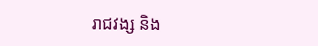រាជវង្ស និង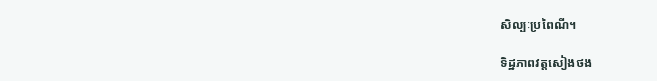សិល្បៈប្រពៃណី។

ទិដ្ឋភាពវត្តសៀងថង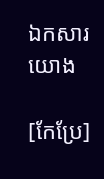ឯកសារយោង

[កែប្រែ]